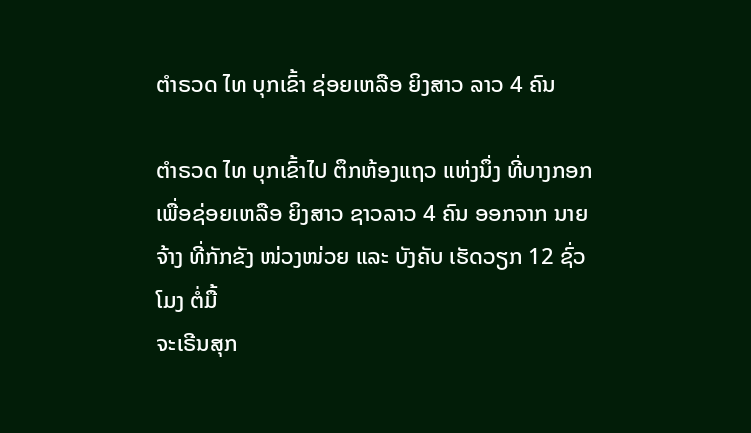ຕໍາຣວດ ໄທ ບຸກເຂົ້າ ຊ່ອຍເຫລືອ ຍິງສາວ ລາວ 4 ຄົນ

ຕໍາຣວດ ໄທ ບຸກເຂົ້າໄປ ຕຶກຫ້ອງແຖວ ແຫ່ງນຶ່ງ ທີ່ບາງກອກ ເພື່ອຊ່ອຍເຫລືອ ຍິງສາວ ຊາວລາວ 4 ຄົນ ອອກຈາກ ນາຍຈ້າງ ທີ່ກັກຂັງ ໜ່ວງໜ່ວຍ ແລະ ບັງຄັບ ເຮັດວຽກ 12 ຊົ່ວໂມງ ຕໍ່ມື້
ຈະເຣີນສຸກ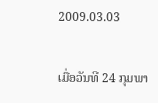2009.03.03

ເມື່ອວັນທີ 24 ກຸມພາ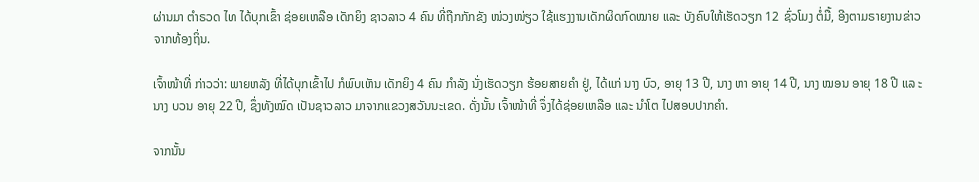ຜ່ານມາ ຕໍາຣວດ ໄທ ໄດ້ບຸກເຂົ້າ ຊ່ອຍເຫລືອ ເດັກຍິງ ຊາວລາວ 4 ຄົນ ທີ່ຖືກກັກຂັງ ໜ່ວງໜ່ຽວ ໃຊ້ແຮງງານເດັກຜິດກົດໝາຍ ແລະ ບັງຄົບໃຫ້ເຮັດວຽກ 12 ຊົ່ວໂມງ ຕໍ່ມື້, ອີງຕາມຣາຍງານຂ່າວ ຈາກທ້ອງຖິ່ນ.

ເຈົ້າໜ້າທີ່ ກ່າວວ່າ: ພາຍຫລັງ ທີ່ໄດ້ບຸກເຂົ້າໄປ ກໍພົບເຫັນ ເດັກຍິງ 4 ຄົນ ກໍາລັງ ນັ່ງເຮັດວຽກ ຮ້ອຍສາຍຄໍາ ຢູ່, ໄດ້ແກ່ ນາງ ບົວ, ອາຍຸ 13 ປີ, ນາງ ຫາ ອາຍຸ 14 ປີ, ນາງ ໝອນ ອາຍຸ 18 ປີ ແລ ະນາງ ບວນ ອາຍຸ 22 ປີ, ຊຶ່ງທັງໝົດ ເປັນຊາວລາວ ມາຈາກແຂວງສວັນນະເຂດ. ດັ່ງນັ້ນ ເຈົ້າໜ້າທີ່ ຈຶ່ງໄດ້ຊ່ອຍເຫລືອ ແລະ ນໍາໂຕ ໄປສອບປາກຄໍາ.

ຈາກນັ້ນ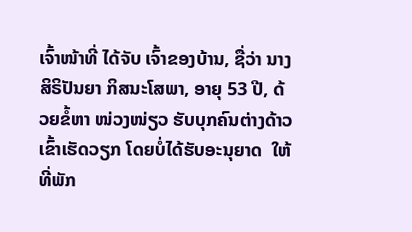ເຈົ້າໜ້າທີ່ ໄດ້ຈັບ ເຈົ້າຂອງບ້ານ, ຊື່ວ່າ ນາງ ສິຣິປັນຍາ ກິສນະໂສພາ, ອາຍຸ 53 ປີ, ດ້ວຍຂໍ້ຫາ ໜ່ວງໜ່ຽວ ຮັບບຸກຄົນຕ່າງດ້າວ ເຂົ້າເຮັດວຽກ ໂດຍບໍ່ໄດ້ຮັບອະນຸຍາດ  ໃຫ້ທີ່ພັກ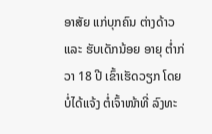ອາສັຍ ແກ່ບຸກຄົນ ຕ່າງດ້າວ ແລະ ຮັບເດັກນ້ອຍ ອາຍຸ ຕໍ່າກ່ວາ 18 ປີ ເຂົ້າເຮັດວຽກ ໂດຍບໍ່ໄດ້ແຈ້ງ ຕໍ່ເຈົ້າໜ້າທີ່ ລົງທະ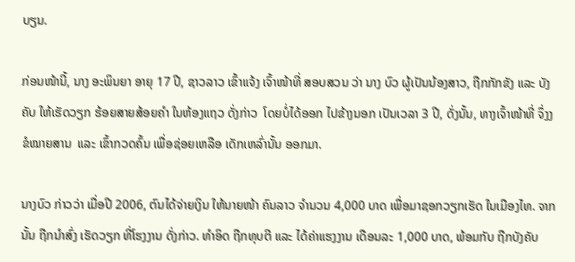ບຽນ.

ກ່ອນໜ້ານີ້, ນາງ ອະພິນຍາ ອາຍຸ 17 ປີ, ຊາວລາວ ເຂົ້າແຈ້ງ ເຈົ້າໜ້າທີ່ ສອບສວນ ວ່າ ນາງ ບົວ ຜູ້ເປັນນ້ອງສາວ, ຖືກກັກຂັງ ແລະ ບັງຄັບ ໃຫ້ເຮັດວຽກ ຮ້ອຍສາຍສ້ອຍຄໍາ ໃນຫ້ອງແຖວ ດັ່ງກ່າວ  ໂດຍບໍ່ໄດ້ອອກ ໄປຂ້າງນອກ ເປັນເວລາ 3 ປີ, ດັ່ງນັ້ນ, ທາງເຈົ້າໜ້າທີ່ ຈຶ່ງງຂໍໝາຍສານ  ແລະ ເຂົ້າກວດຄົ້ນ ເພື່ອຊ່ອຍເຫລືອ ເດັກເຫລົ່ານັ້ນ ອອກມາ.

ນາງບົວ ກ່າວວ່າ ເມື່ອປີ 2006, ຕົນໄດ້ຈ່າຍເງິນ ໃຫ້ນາຍໜ້າ ຄົນລາວ ຈໍານວນ 4,000 ບາດ ເພື່ອມາຊອກວຽກເຮັດ ໃນເມືອງໄທ. ຈາກນັ້ນ ຖືກນໍາສົ່ງ ເຮັດວຽກ ທີ່ໂຮງງານ ດັ່ງກ່າວ. ທໍາອິດ ຖືກທຸບຕີ ແລະ ໄດ້ຄ່າແຮງງານ ເດືອນລະ 1,000 ບາດ, ພ້ອມກັບ ຖືກບັງຄັບ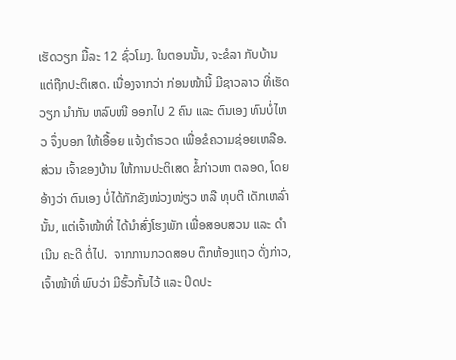ເຮັດວຽກ ມື້ລະ 12 ຊົ່ວໂມງ. ໃນຕອນນັ້ນ, ຈະຂໍລາ ກັບບ້ານ ແຕ່ຖືກປະຕິເສດ. ເນື່ອງຈາກວ່າ ກ່ອນໜ້ານີ້ ມີຊາວລາວ ທີ່ເຮັດວຽກ ນໍາກັນ ຫລົບໜີ ອອກໄປ 2 ຄົນ ແລະ ຕົນເອງ ທົນບໍ່ໄຫວ ຈຶ່ງບອກ ໃຫ້ເອື້ອຍ ແຈ້ງຕໍາຣວດ ເພື່ອຂໍຄວາມຊ່ອຍເຫລືອ. ສ່ວນ ເຈົ້າຂອງບ້ານ ໃຫ້ການປະຕິເສດ ຂໍ້ກ່າວຫາ ຕລອດ, ໂດຍອ້າງວ່າ ຕົນເອງ ບໍ່ໄດ້ກັກຂັງໜ່ວງໜ່ຽວ ຫລື ທຸບຕີ ເດັກເຫລົ່ານັ້ນ, ແຕ່ເຈົ້າໜ້າທີ່ ໄດ້ນໍາສົ່ງໂຮງພັກ ເພື່ອສອບສວນ ແລະ ດໍາເນີນ ຄະດີ ຕໍ່ໄປ.  ຈາກການກວດສອບ ຕຶກຫ້ອງແຖວ ດັ່ງກ່າວ, ເຈົ້າໜ້າທີ່ ພົບວ່າ ມີຮົ້ວກັ້ນໄວ້ ແລະ ປິດປະ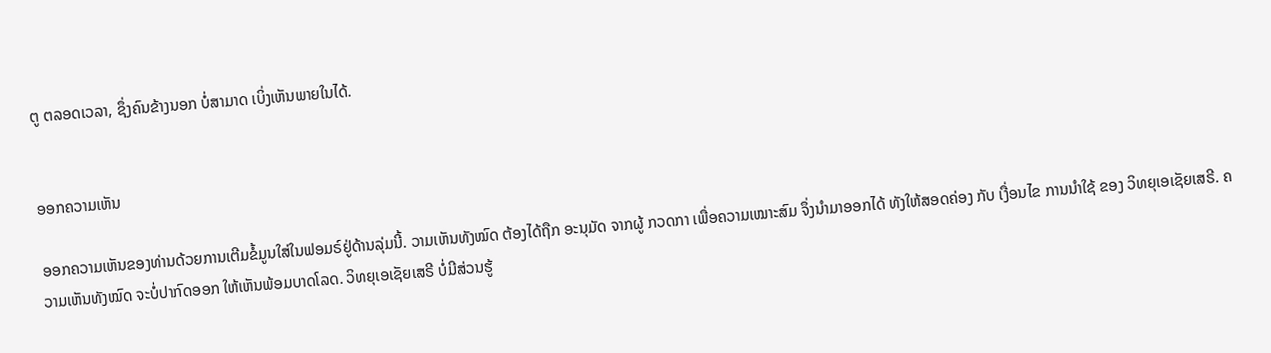ຕູ ຕລອດເວລາ, ຊຶ່ງຄົນຂ້າງນອກ ບໍ່ສາມາດ ເບິ່ງເຫັນພາຍໃນໄດ້.


ອອກຄວາມເຫັນ

ອອກຄວາມເຫັນຂອງທ່ານດ້ວຍການເຕີມຂໍ້ມູນໃສ່ໃນຟອມຣ໌ຢູ່ດ້ານລຸ່ມນີ້. ວາມເຫັນທັງໝົດ ຕ້ອງໄດ້ຖືກ ອະນຸມັດ ຈາກຜູ້ ກວດກາ ເພື່ອຄວາມເໝາະສົມ ຈຶ່ງນໍາມາອອກໄດ້ ທັງໃຫ້ສອດຄ່ອງ ກັບ ເງື່ອນໄຂ ການນຳໃຊ້ ຂອງ ວິທຍຸເອເຊັຍເສຣີ. ຄວາມເຫັນທັງໝົດ ຈະບໍ່ປາກົດອອກ ໃຫ້ເຫັນພ້ອມບາດໂລດ. ວິທຍຸເອເຊັຍເສຣີ ບໍ່ມີສ່ວນຮູ້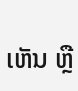ເຫັນ ຫຼື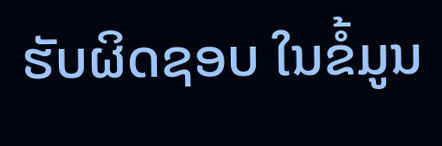ຮັບຜິດຊອບ ໃນຂໍ້ມູນ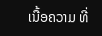ເນື້ອຄວາມ ທີ່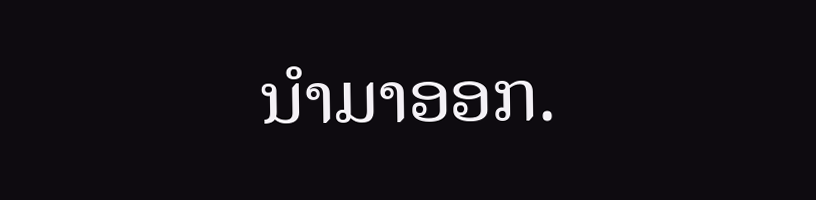ນໍາມາອອກ.